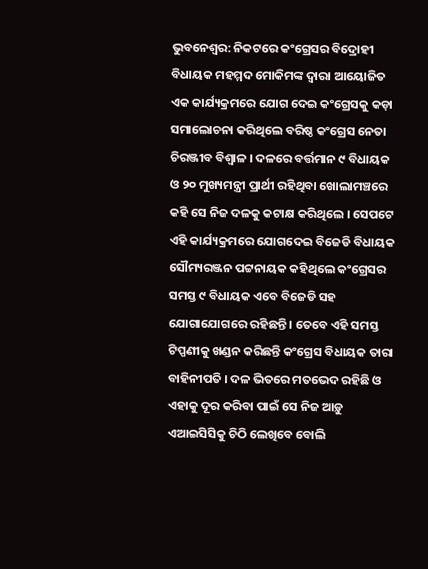ଭୁବନେଶ୍ବର: ନିକଟରେ କଂଗ୍ରେସର ବିଦ୍ରୋହୀ ବିଧାୟକ ମହମ୍ମଦ ମୋକିମଙ୍କ ଦ୍ବାରା ଆୟୋଜିତ ଏକ କାର୍ଯ୍ୟକ୍ରମରେ ଯୋଗ ଦେଇ କଂଗ୍ରେସକୁ କଡ଼ା ସମାଲୋଚନା କରିଥିଲେ ବରିଷ୍ଠ କଂଗ୍ରେସ ନେତା ଚିରଞ୍ଜୀବ ବିଶ୍ବାଳ । ଦଳରେ ବର୍ତ୍ତମାନ ୯ ବିଧାୟକ ଓ ୨୦ ମୁଖ୍ୟମନ୍ତ୍ରୀ ପ୍ରାର୍ଥୀ ରହିଥିବା ଖୋଲାମଞ୍ଚରେ କହି ସେ ନିଜ ଦଳକୁ କଟାକ୍ଷ କରିଥିଲେ । ସେପଟେ ଏହି କାର୍ଯ୍ୟକ୍ରମରେ ଯୋଗଦେଇ ବିଜେଡି ବିଧାୟକ ସୌମ୍ୟରଞ୍ଜନ ପଟ୍ଟନାୟକ କହିଥିଲେ କଂଗ୍ରେସର ସମସ୍ତ ୯ ବିଧାୟକ ଏବେ ବିଜେଡି ସହ ଯୋଗାଯୋଗରେ ରହିଛନ୍ତି । ତେବେ ଏହି ସମସ୍ତ ଟିପ୍ପଣୀକୁ ଖଣ୍ଡନ କରିଛନ୍ତି କଂଗ୍ରେସ ବିଧାୟକ ତାରା ବାହିନୀପତି । ଦଳ ଭିତରେ ମତଭେଦ ରହିଛି ଓ ଏହାକୁ ଦୂର କରିବା ପାଇଁ ସେ ନିଜ ଆଡ଼ୁ ଏଆଇସିସିକୁ ଚିଠି ଲେଖିବେ ବୋଲି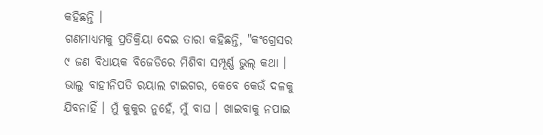କହିଛନ୍ତି ।
ଗଣମାଧ୍ୟମକୁ ପ୍ରତିକ୍ରିୟା ଦେଇ ତାରା କହିଛନ୍ତି, "କଂଗ୍ରେସର ୯ ଜଣ ବିଧାୟକ ବିଜେଡିରେ ମିଶିବା ସମ୍ପୂର୍ଣ୍ଣ ଭୁଲ୍ କଥା । ଭାଲୁ ବାହୀନିପତି ରୟାଲ ଟାଇଗର, କେବେ କେଉଁ ଦଳକୁ ଯିବନାହିଁ । ମୁଁ କୁକୁର ନୁହେଁ, ମୁଁ ବାଘ । ଖାଇବାକୁ ନପାଇ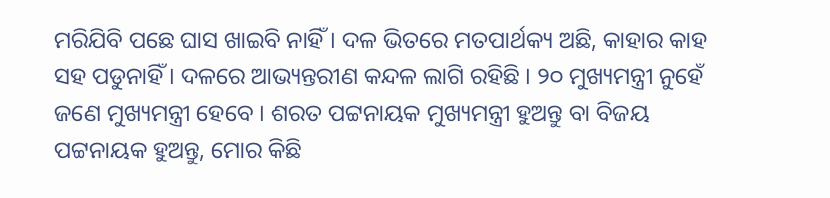ମରିଯିବି ପଛେ ଘାସ ଖାଇବି ନାହିଁ । ଦଳ ଭିତରେ ମତପାର୍ଥକ୍ୟ ଅଛି, କାହାର କାହ ସହ ପଡୁନାହିଁ । ଦଳରେ ଆଭ୍ୟନ୍ତରୀଣ କନ୍ଦଳ ଲାଗି ରହିଛି । ୨୦ ମୁଖ୍ୟମନ୍ତ୍ରୀ ନୁହେଁ ଜଣେ ମୁଖ୍ୟମନ୍ତ୍ରୀ ହେବେ । ଶରତ ପଟ୍ଟନାୟକ ମୁଖ୍ୟମନ୍ତ୍ରୀ ହୁଅନ୍ତୁ ବା ବିଜୟ ପଟ୍ଟନାୟକ ହୁଅନ୍ତୁ, ମୋର କିଛି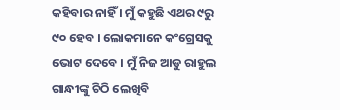କହିବାର ନାହିଁ । ମୁଁ କହୁଛି ଏଥର ୯ରୁ ୯୦ ହେବ । ଲୋକମାନେ କଂଗ୍ରେସକୁ ଭୋଟ ଦେବେ । ମୁଁ ନିଜ ଆଡୁ ରାହୁଲ ଗାନ୍ଧୀଙ୍କୁ ଚିଠି ଲେଖିବି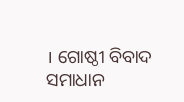। ଗୋଷ୍ଠୀ ବିବାଦ ସମାଧାନ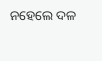ନହେଲେ ଦଳ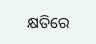କ୍ଷତିରେ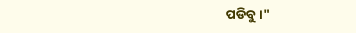ପଡିବୁ ।"